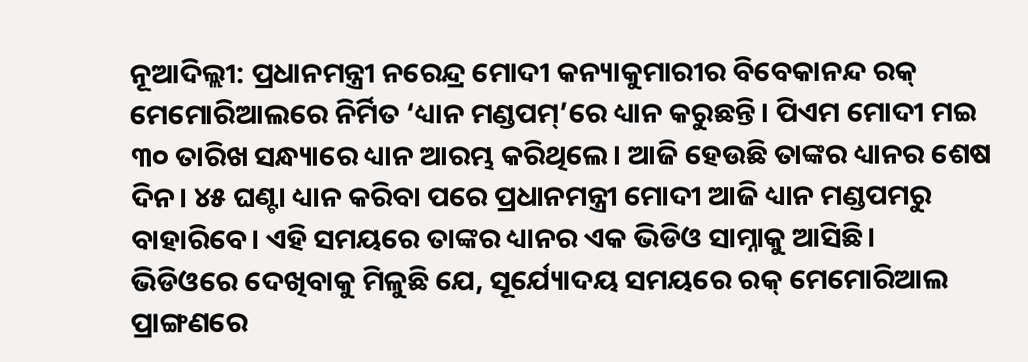ନୂଆଦିଲ୍ଲୀ: ପ୍ରଧାନମନ୍ତ୍ରୀ ନରେନ୍ଦ୍ର ମୋଦୀ କନ୍ୟାକୁମାରୀର ବିବେକାନନ୍ଦ ରକ୍ ମେମୋରିଆଲରେ ନିର୍ମିତ ‘ଧ୍ୟାନ ମଣ୍ଡପମ୍’ରେ ଧ୍ୟାନ କରୁଛନ୍ତି। ପିଏମ ମୋଦୀ ମଇ ୩୦ ତାରିଖ ସନ୍ଧ୍ୟାରେ ଧ୍ୟାନ ଆରମ୍ଭ କରିଥିଲେ। ଆଜି ହେଉଛି ତାଙ୍କର ଧ୍ୟାନର ଶେଷ ଦିନ। ୪୫ ଘଣ୍ଟା ଧ୍ୟାନ କରିବା ପରେ ପ୍ରଧାନମନ୍ତ୍ରୀ ମୋଦୀ ଆଜି ଧ୍ୟାନ ମଣ୍ଡପମରୁ ବାହାରିବେ। ଏହି ସମୟରେ ତାଙ୍କର ଧ୍ୟାନର ଏକ ଭିଡିଓ ସାମ୍ନାକୁ ଆସିଛି।
ଭିଡିଓରେ ଦେଖିବାକୁ ମିଳୁଛି ଯେ, ସୂର୍ଯ୍ୟୋଦୟ ସମୟରେ ରକ୍ ମେମୋରିଆଲ ପ୍ରାଙ୍ଗଣରେ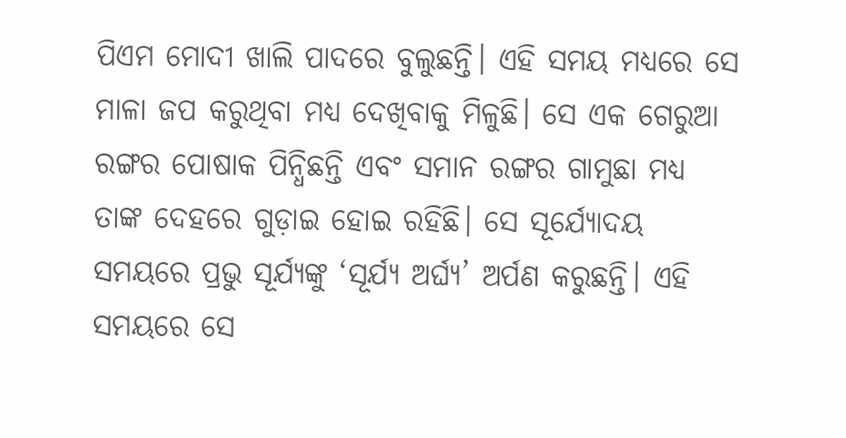ପିଏମ ମୋଦୀ ଖାଲି ପାଦରେ ବୁଲୁଛନ୍ତି। ଏହି ସମୟ ମଧ୍ୟରେ ସେ ମାଳା ଜପ କରୁଥିବା ମଧ୍ୟ ଦେଖିବାକୁ ମିଳୁଛି। ସେ ଏକ ଗେରୁଆ ରଙ୍ଗର ପୋଷାକ ପିନ୍ଧିଛନ୍ତି ଏବଂ ସମାନ ରଙ୍ଗର ଗାମୁଛା ମଧ୍ୟ ତାଙ୍କ ଦେହରେ ଗୁଡ଼ାଇ ହୋଇ ରହିଛି। ସେ ସୂର୍ଯ୍ୟୋଦୟ ସମୟରେ ପ୍ରଭୁ ସୂର୍ଯ୍ୟଙ୍କୁ ‘ସୂର୍ଯ୍ୟ ଅର୍ଘ୍ୟ’ ଅର୍ପଣ କରୁଛନ୍ତି। ଏହି ସମୟରେ ସେ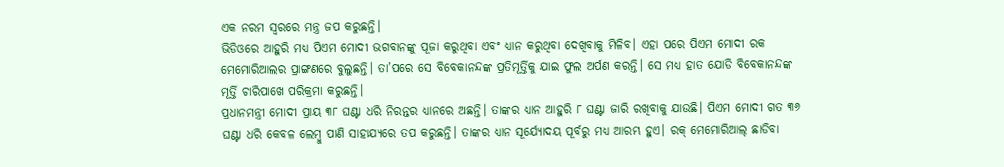ଏକ ନରମ ସ୍ୱରରେ ମନ୍ତ୍ର ଜପ କରୁଛନ୍ତି।
ଭିଡିଓରେ ଆହୁରି ମଧ୍ୟ ପିଏମ ମୋଦୀ ଭଗବାନଙ୍କୁ ପୂଜା କରୁଥିବା ଏବଂ ଧ୍ୟାନ କରୁଥିବା ଦେଖିବାକୁ ମିଳିବ। ଏହା ପରେ ପିଏମ ମୋଦୀ ରକ ମେମୋରିଆଲର ପ୍ରାଙ୍ଗଣରେ ବୁଲୁଛନ୍ତି। ତା’ପରେ ସେ ବିବେକାନନ୍ଦଙ୍କ ପ୍ରତିମୂର୍ତ୍ତିକୁ ଯାଇ ଫୁଲ ଅର୍ପଣ କରନ୍ତି। ସେ ମଧ୍ୟ ହାତ ଯୋଡି ବିବେକାନନ୍ଦଙ୍କ ମୂର୍ତ୍ତି ଚାରିପାଖେ ପରିକ୍ରମା କରୁଛନ୍ତି।
ପ୍ରଧାନମନ୍ତ୍ରୀ ମୋଦୀ ପ୍ରାୟ ୩୮ ଘଣ୍ଟା ଧରି ନିରନ୍ତର ଧ୍ୟାନରେ ଅଛନ୍ତି। ତାଙ୍କର ଧ୍ୟାନ ଆହୁରି ୮ ଘଣ୍ଟା ଜାରି ରଖିବାକୁ ଯାଉଛି। ପିଏମ ମୋଦୀ ଗତ ୩୬ ଘଣ୍ଟା ଧରି କେବଳ ଲେମ୍ବୁ ପାଣି ସାହାଯ୍ୟରେ ତପ କରୁଛନ୍ତି। ତାଙ୍କର ଧ୍ୟାନ ସୂର୍ଯ୍ୟୋଦୟ ପୂର୍ବରୁ ମଧ୍ୟ ଆରମ୍ଭ ହୁଏ। ରକ୍ ମେମୋରିଆଲ୍ ଛାଡିବା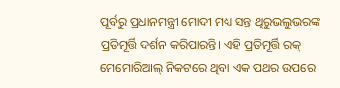ପୂର୍ବରୁ ପ୍ରଧାନମନ୍ତ୍ରୀ ମୋଦୀ ମଧ୍ୟ ସନ୍ତ ଥିରୁଭଲୁଭରଙ୍କ ପ୍ରତିମୂର୍ତ୍ତି ଦର୍ଶନ କରିପାରନ୍ତି। ଏହି ପ୍ରତିମୂର୍ତ୍ତି ରକ୍ ମେମୋରିଆଲ୍ ନିକଟରେ ଥିବା ଏକ ପଥର ଉପରେ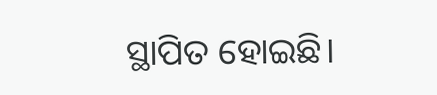ସ୍ଥାପିତ ହୋଇଛି।